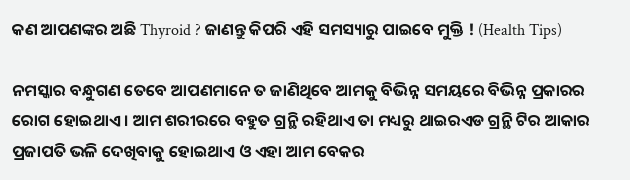କଣ ଆପଣଙ୍କର ଅଛି Thyroid ? ଜାଣନ୍ତୁ କିପରି ଏହି ସମସ୍ୟାରୁ ପାଇବେ ମୁକ୍ତି ! (Health Tips)

ନମସ୍କାର ବନ୍ଧୁଗଣ ତେବେ ଆପଣମାନେ ତ ଜାଣିଥିବେ ଆମକୁ ବିଭିନ୍ନ ସମୟରେ ବିଭିନ୍ନ ପ୍ରକାରର ରୋଗ ହୋଇଥାଏ । ଆମ ଶରୀରରେ ବହୁତ ଗ୍ରନ୍ଥି ରହିଥାଏ ତା ମଧ୍ୟରୁ ଥାଇରଏଡ ଗ୍ରନ୍ଥି ଟିର ଆକାର ପ୍ରଜାପତି ଭଳି ଦେଖିବାକୁ ହୋଇଥାଏ ଓ ଏହା ଆମ ବେକର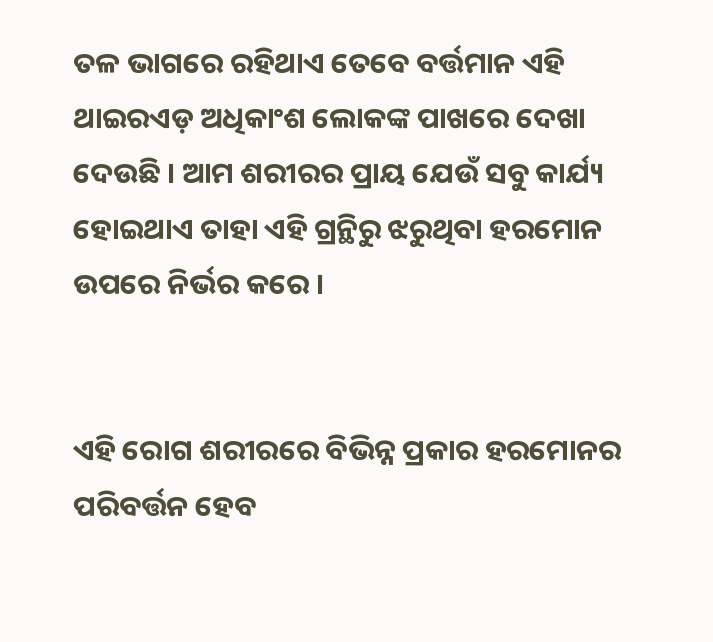ତଳ ଭାଗରେ ରହିଥାଏ ତେବେ ବର୍ତ୍ତମାନ ଏହି ଥାଇରଏଡ଼ ଅଧିକାଂଶ ଲୋକଙ୍କ ପାଖରେ ଦେଖା ଦେଉଛି । ଆମ ଶରୀରର ପ୍ରାୟ ଯେଉଁ ସବୁ କାର୍ଯ୍ୟ ହୋଇଥାଏ ତାହା ଏହି ଗ୍ରନ୍ଥିରୁ ଝରୁଥିବା ହରମୋନ ଉପରେ ନିର୍ଭର କରେ ।


ଏହି ରୋଗ ଶରୀରରେ ବିଭିନ୍ନ ପ୍ରକାର ହରମୋନର ପରିବର୍ତ୍ତନ ହେବ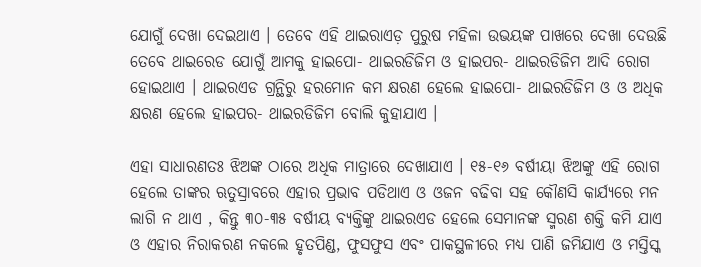ଯୋଗୁଁ ଦେଖା ଦେଇଥାଏ । ତେବେ ଏହି ଥାଇରାଏଡ଼ ପୁରୁଷ ମହିଳା ଉଭୟଙ୍କ ପାଖରେ ଦେଖା ଦେଉଛି ତେବେ ଥାଇରେଡ ଯୋଗୁଁ ଆମକୁ ହାଇପୋ- ଥାଇରଡିଜିମ ଓ ହାଇପର- ଥାଇରଡିଜିମ ଆଦି ରୋଗ ହୋଇଥାଏ । ଥାଇରଏଡ ଗ୍ରନ୍ଥିରୁ ହରମୋନ କମ କ୍ଷରଣ ହେଲେ ହାଇପୋ- ଥାଇରଡିଜିମ ଓ ଓ ଅଧିକ କ୍ଷରଣ ହେଲେ ହାଇପର- ଥାଇରଡିଜିମ ବୋଲି କୁହାଯାଏ ।

ଏହା ସାଧାରଣତଃ ଝିଅଙ୍କ ଠାରେ ଅଧିକ ମାତ୍ରାରେ ଦେଖାଯାଏ । ୧୫-୧୬ ବର୍ଷୀୟା ଝିଅଙ୍କୁ ଏହି ରୋଗ ହେଲେ ତାଙ୍କର ଋତୁସ୍ରାବରେ ଏହାର ପ୍ରଭାବ ପଡିଥାଏ ଓ ଓଜନ ବଢିବା ସହ କୌଣସି କାର୍ଯ୍ୟରେ ମନ ଲାଗି ନ ଥାଏ , କିନ୍ତୁ ୩୦-୩୫ ବର୍ଷୀୟ ବ୍ୟକ୍ତିଙ୍କୁ ଥାଇରଏଡ ହେଲେ ସେମାନଙ୍କ ସ୍ମରଣ ଶକ୍ତି କମି ଯାଏ ଓ ଏହାର ନିରାକରଣ ନକଲେ ହୃତପିଣ୍ଡ, ଫୁସଫୁସ ଏବଂ ପାକସ୍ଥଳୀରେ ମଧ୍ୟ ପାଣି ଜମିଯାଏ ଓ ମସ୍ତିସ୍କ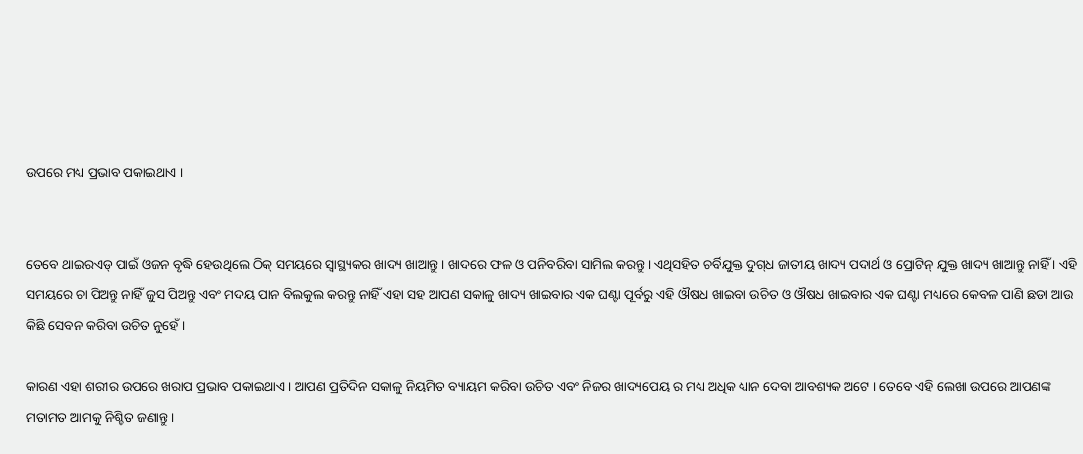ଉପରେ ମଧ୍ୟ ପ୍ରଭାବ ପକାଇଥାଏ ।


ତେବେ ଥାଇରଏଡ୍‌ ପାଇଁ ଓଜନ ବୃଦ୍ଧି ହେଉଥିଲେ ଠିକ୍‌ ସମୟରେ ସ୍ବାସ୍ଥ୍ୟକର ଖାଦ୍ୟ ଖାଆନ୍ତୁ । ଖାଦରେ ଫଳ ଓ ପନିବରିବା ସାମିଲ କରନ୍ତୁ । ଏଥିସହିତ ଚର୍ବିଯୁକ୍ତ ଦୁଗ୍‌ଧ ଜାତୀୟ ଖାଦ୍ୟ ପଦାର୍ଥ ଓ ପ୍ରୋଟିନ୍‌ ଯୁକ୍ତ ଖାଦ୍ୟ ଖାଆନ୍ତୁ ନାହିଁ । ଏହି ସମୟରେ ଚା ପିଅନ୍ତୁ ନାହିଁ ଜୁସ ପିଅନ୍ତୁ ଏବଂ ମଦୟ ପାନ ବିଲକୁଲ କରନ୍ତୁ ନାହିଁ ଏହା ସହ ଆପଣ ସକାଳୁ ଖାଦ୍ୟ ଖାଇବାର ଏକ ଘଣ୍ଟା ପୂର୍ବରୁ ଏହି ଔଷଧ ଖାଇବା ଉଚିତ ଓ ଔଷଧ ଖାଇବାର ଏକ ଘଣ୍ଟା ମଧ୍ୟରେ କେବଳ ପାଣି ଛଡା ଆଉ କିଛି ସେବନ କରିବା ଉଚିତ ନୁହେଁ ।

କାରଣ ଏହା ଶରୀର ଉପରେ ଖରାପ ପ୍ରଭାବ ପକାଇଥାଏ । ଆପଣ ପ୍ରତିଦିନ ସକାଳୁ ନିୟମିତ ବ୍ୟାୟମ କରିବା ଉଚିତ ଏବଂ ନିଜର ଖାଦ୍ୟପେୟ ର ମଧ୍ୟ ଅଧିକ ଧ୍ୟାନ ଦେବା ଆବଶ୍ୟକ ଅଟେ । ତେବେ ଏହି ଲେଖା ଉପରେ ଆପଣଙ୍କ ମତାମତ ଆମକୁ ନିଶ୍ଚିତ ଜଣାନ୍ତୁ ।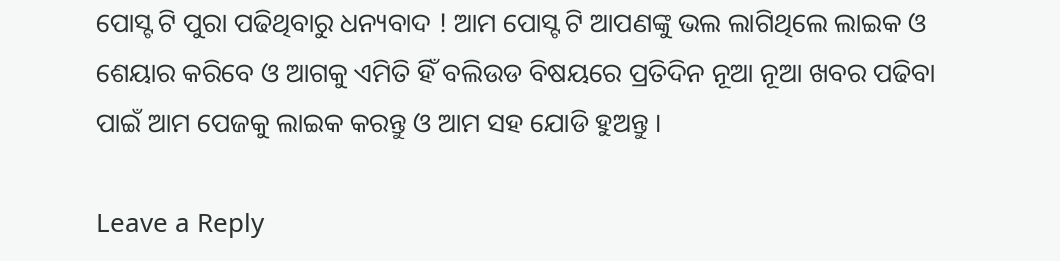ପୋସ୍ଟ ଟି ପୁରା ପଢିଥିବାରୁ ଧନ୍ୟବାଦ ! ଆମ ପୋସ୍ଟ ଟି ଆପଣଙ୍କୁ ଭଲ ଲାଗିଥିଲେ ଲାଇକ ଓ ଶେୟାର କରିବେ ଓ ଆଗକୁ ଏମିତି ହିଁ ବଲିଉଡ ବିଷୟରେ ପ୍ରତିଦିନ ନୂଆ ନୂଆ ଖବର ପଢିବା ପାଇଁ ଆମ ପେଜକୁ ଲାଇକ କରନ୍ତୁ ଓ ଆମ ସହ ଯୋଡି ହୁଅନ୍ତୁ ।

Leave a Reply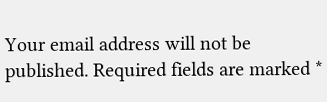Your email address will not be published. Required fields are marked *